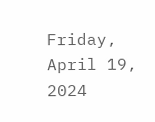Friday, April 19, 2024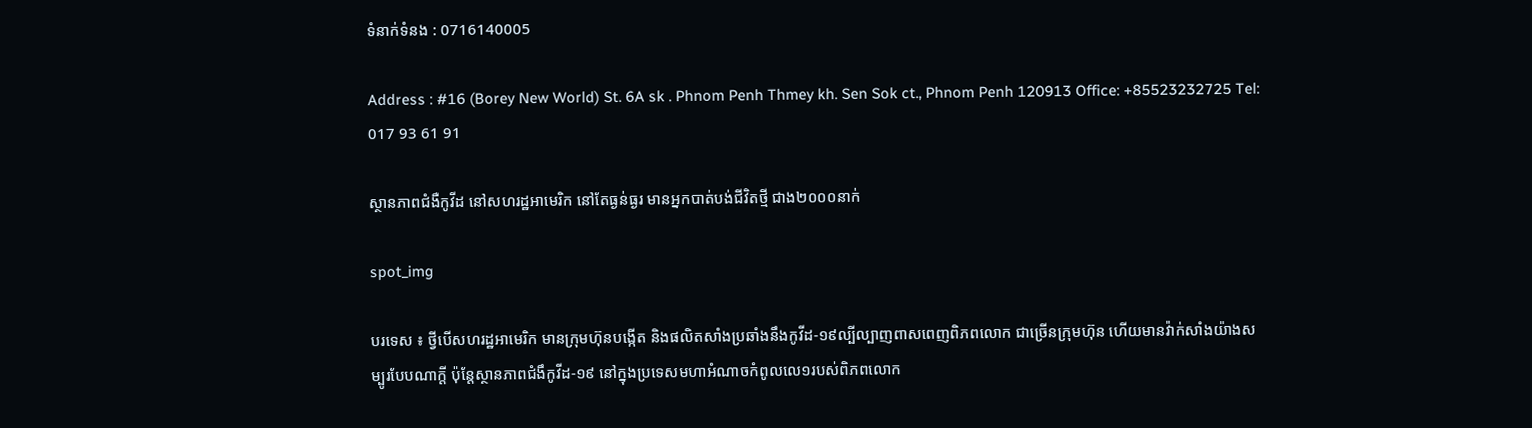ទំនាក់ទំនង : 0716140005

Address : #16 (Borey New World) St. 6A sk . Phnom Penh Thmey kh. Sen Sok ct., Phnom Penh 120913 Office: +85523232725 Tel: 017 93 61 91

ស្ថានភាពជំងឺកូវីដ នៅសហរដ្ឋអាមេរិក នៅតែធ្ងន់ធ្ងរ មានអ្នកបាត់បង់ជីវិតថ្មី ជាង២០០០នាក់

spot_img

បរទេស ៖ ថ្វីបើសហរដ្ឋអាមេរិក មានក្រុមហ៊ុនបង្កើត និងផលិតសាំងប្រឆាំងនឹងកូវីដ-១៩ល្បីល្បាញពាសពេញពិភពលោក ជាច្រើនក្រុមហ៊ុន ហើយមានវ៉ាក់សាំងយ៉ាងសម្បូរបែបណាក្ដី ប៉ុន្ដែស្ថានភាពជំងឹកូវីដ-១៩ នៅក្នុងប្រទេសមហាអំណាចកំពូលលេ១របស់ពិភពលោក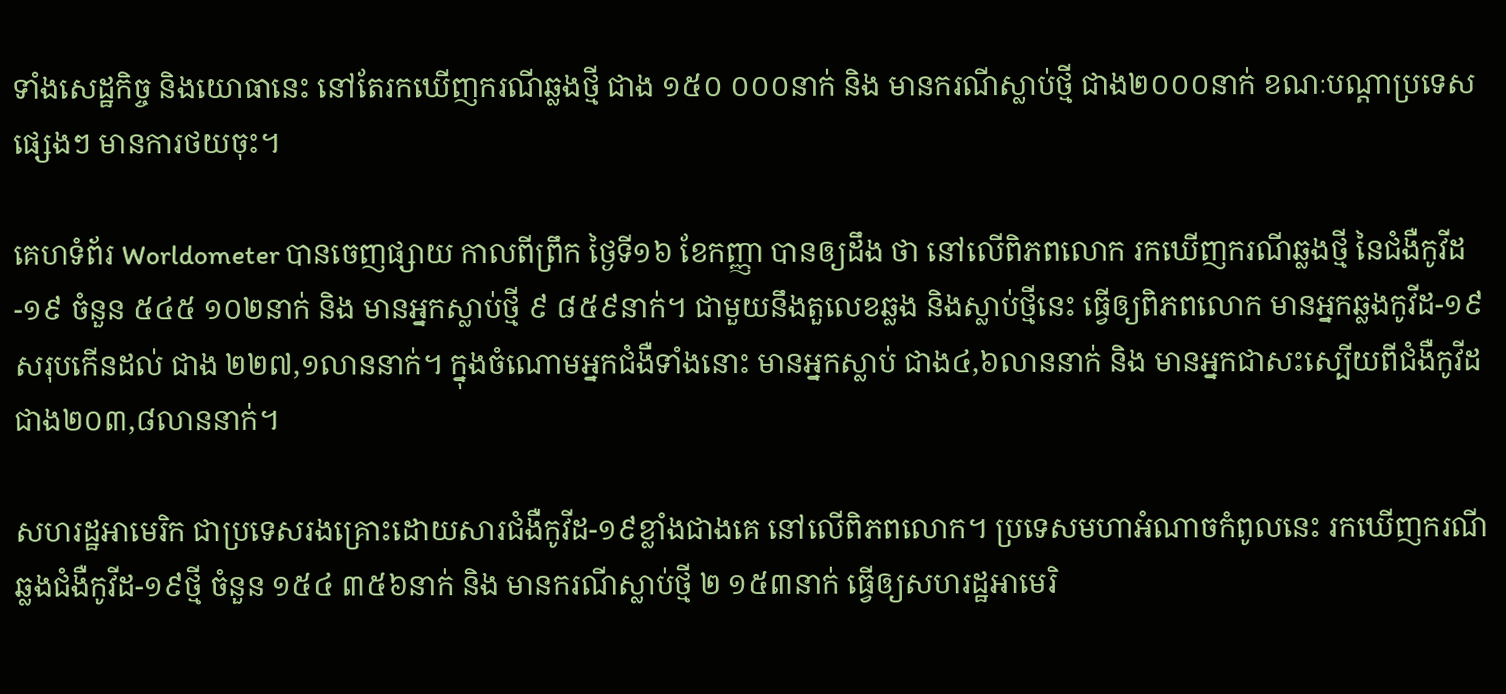ទាំងសេដ្ឋកិច្ច និងយោធានេះ នៅតែរកឃើញករណីឆ្លងថ្មី ជាង ១៥០ ០០០នាក់ និង មានករណីស្លាប់ថ្មី ជាង២០០០នាក់ ខណៈបណ្ដាប្រទេសផ្សេងៗ មានការថយចុះ។

គេហទំព័រ Worldometer បានចេញផ្សាយ កាលពីព្រឹក ថ្ងៃទី១៦ ខែកញ្ញា បានឲ្យដឹង ថា នៅលើពិភពលោក រកឃើញករណីឆ្លងថ្មី នៃជំងឺកូវីដ-១៩ ចំនួន ៥៤៥ ១០២នាក់ និង មានអ្នកស្លាប់ថ្មី ៩ ៨៥៩នាក់។ ជាមួយនឹងតួលេខឆ្លង និងស្លាប់ថ្មីនេះ ធ្វើឲ្យពិភពលោក មានអ្នកឆ្លងកូវីដ-១៩ សរុបកើនដល់ ជាង ២២៧,១លាននាក់។ ក្នុងចំណោមអ្នកជំងឺទាំងនោះ មានអ្នកស្លាប់ ជាង៤,៦លាននាក់ និង មានអ្នកជាសះស្បើយពីជំងឺកូវីដ ជាង២០៣,៨លាននាក់។

សហរដ្ឋអាមេរិក ជាប្រទេសរងគ្រោះដោយសារជំងឺកូវីដ-១៩ខ្លាំងជាងគេ នៅលើពិភពលោក។ ប្រទេសមហាអំណាចកំពូលនេះ រកឃើញករណីឆ្លងជំងឺកូវីដ-១៩ថ្មី ចំនួន ១៥៤ ៣៥៦នាក់ និង មានករណីស្លាប់ថ្មី ២ ១៥៣នាក់ ធ្វើឲ្យសហរដ្ឋអាមេរិ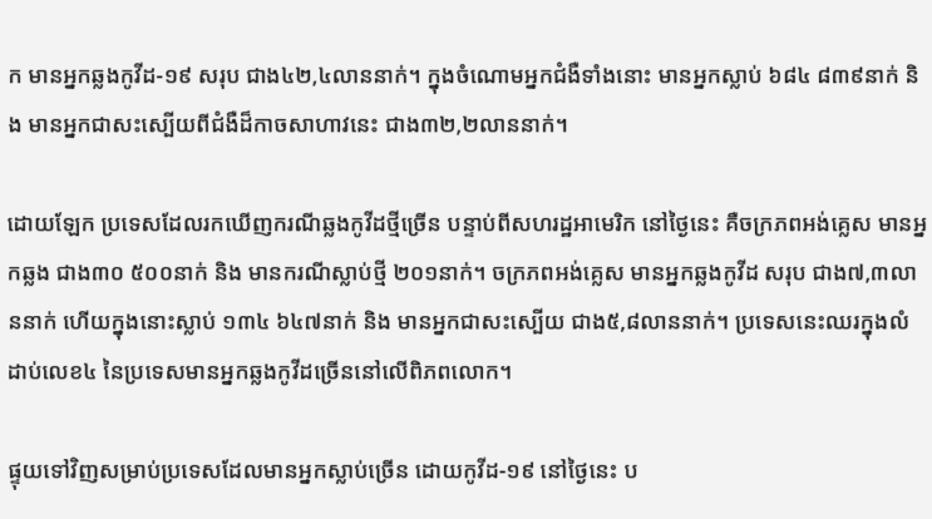ក មានអ្នកឆ្លងកូវីដ-១៩ សរុប ជាង៤២,៤លាននាក់។ ក្នុងចំណោមអ្នកជំងឺទាំងនោះ មានអ្នកស្លាប់ ៦៨៤ ៨៣៩នាក់ និង មានអ្នកជាសះស្បើយពីជំងឺដ៏កាចសាហាវនេះ ជាង៣២,២លាននាក់។

ដោយឡែក ប្រទេសដែលរកឃើញករណីឆ្លងកូវីដថ្មីច្រើន បន្ទាប់ពីសហរដ្ឋអាមេរិក នៅថ្ងៃនេះ គឺចក្រភពអង់គ្លេស មានអ្នកឆ្លង ជាង៣០ ៥០០នាក់ និង មានករណីស្លាប់ថ្មី ២០១នាក់។ ចក្រភពអង់គ្លេស មានអ្នកឆ្លងកូវីដ សរុប ជាង៧,៣លាននាក់ ហើយក្នុងនោះស្លាប់ ១៣៤ ៦៤៧នាក់ និង មានអ្នកជាសះស្បើយ ជាង៥,៨លាននាក់។ ប្រទេសនេះឈរក្នុងលំដាប់លេខ៤ នៃប្រទេសមានអ្នកឆ្លងកូវីដច្រើននៅលើពិភពលោក។

ផ្ទុយទៅវិញសម្រាប់ប្រទេសដែលមានអ្នកស្លាប់ច្រើន ដោយកូវីដ-១៩ នៅថ្ងៃនេះ ប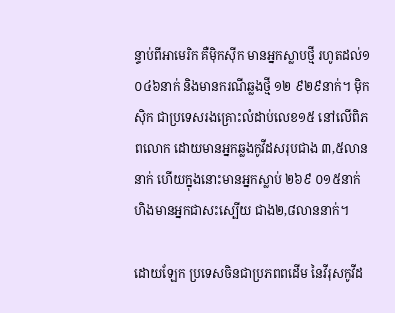ន្ទាប់ពីអាមេរិក គឺម៉ិកស៊ីក មានអ្នកស្លាបថ្មី រហូតដល់១ ០៤៦នាក់ និងមានករណីឆ្លងថ្មី ១២ ៩២៩នាក់។ ម៉ិកស៊ិក ជាប្រទេសរងគ្រោះលំដាប់លេខ១៥ នៅលើពិភពលោក ដោយមានអ្នកឆ្លងកូវីដសរុបជាង ៣,៥លាននាក់ ហើយក្នុងនោះមានអ្នកស្លាប់ ២៦៩ ០១៥នាក់ ហិងមានអ្នកជាសះស្បើយ ជាង២,៨លាននាក់។

ដោយឡែក ប្រទេសចិនជាប្រភពពដើម នៃវីរុសកូវីដ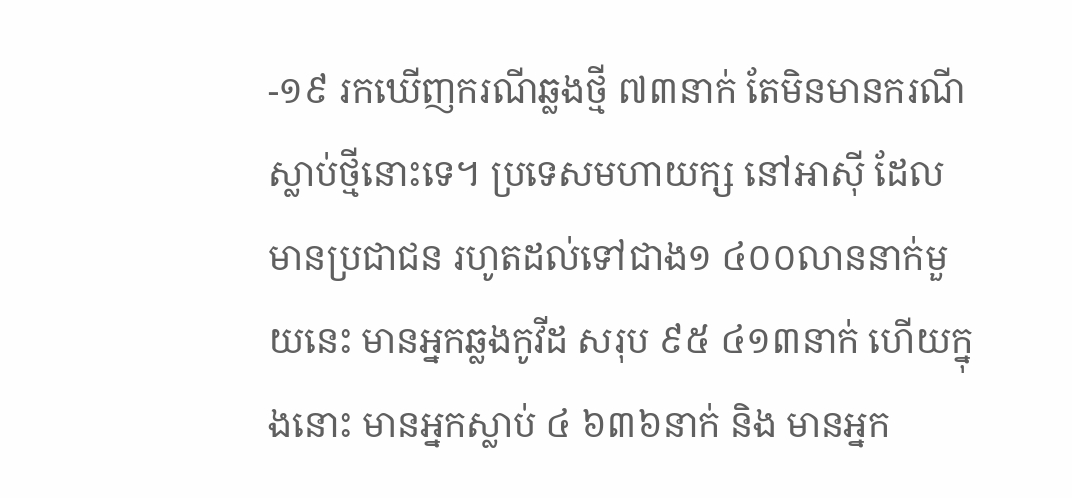-១៩ រកឃើញករណីឆ្លងថ្មី ៧៣នាក់ តែមិនមានករណីស្លាប់ថ្មីនោះទេ។ ប្រទេសមហាយក្ស នៅអាស៊ី ដែលមានប្រជាជន រហូតដល់ទៅជាង១ ៤០០លាននាក់មួយនេះ មានអ្នកឆ្លងកូវីដ សរុប ៩៥ ៤១៣នាក់ ហើយក្នុងនោះ មានអ្នកស្លាប់ ៤ ៦៣៦នាក់ និង មានអ្នក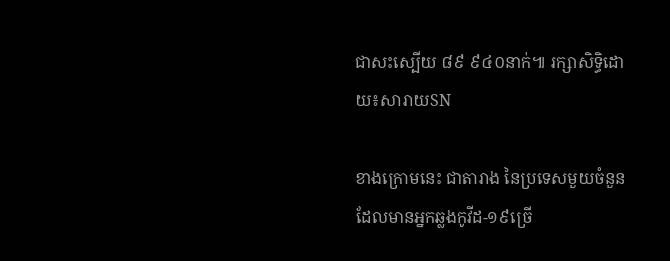ជាសះស្បើយ ៨៩ ៩៤០នាក់៕ រក្សាសិទ្ធិដោយ៖សារាយSN

ខាងក្រោមនេះ ជាតារាង នៃប្រទេសមួយចំនួន ដែលមានអ្នកឆ្លងកូវីដ-១៩ច្រើ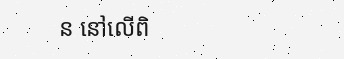ន នៅលើពិ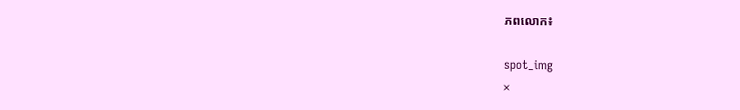ភពលោក៖

spot_img
×